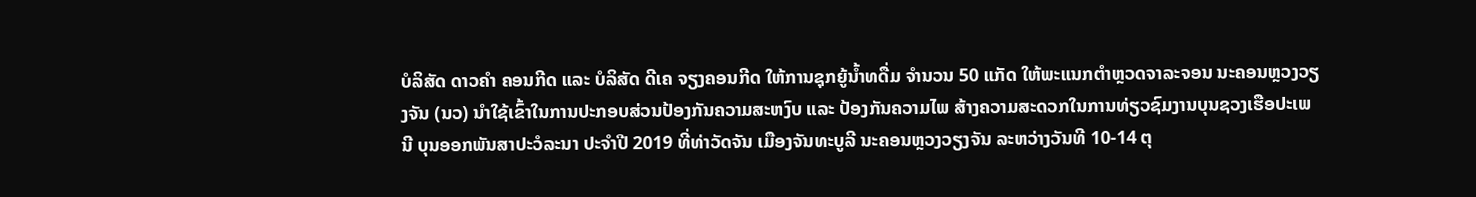ບໍລິສັດ ດາວຄຳ ຄອນກີດ ແລະ ບໍລິສັດ ດີເຄ ຈຽງຄອນກີດ ໃຫ້ການຊຸກຍູ້ນໍ້າທດື່ມ ຈຳນວນ 50 ແກັດ ໃຫ້ພະແນກຕຳຫຼວດຈາລະຈອນ ນະຄອນຫຼວງວຽງຈັນ (ນວ) ນຳໃຊ້ເຂົ້າໃນການປະກອບສ່ວນປ້ອງກັນຄວາມສະຫງົບ ແລະ ປ້ອງກັນຄວາມໄພ ສ້າງຄວາມສະດວກໃນການທ່ຽວຊົມງານບຸນຊວງເຮືອປະເພນີ ບຸນອອກພັນສາປະວໍລະນາ ປະຈຳປີ 2019 ທີ່ທ່າວັດຈັນ ເມືອງຈັນທະບູລີ ນະຄອນຫຼວງວຽງຈັນ ລະຫວ່າງວັນທີ 10-14 ຕຸ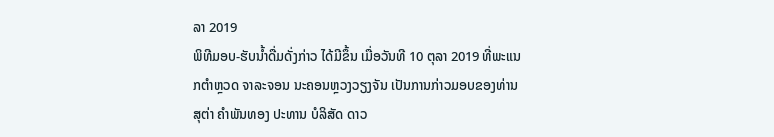ລາ 2019
ພິທີມອບ-ຮັບນໍ້າດື່ມດັ່ງກ່າວ ໄດ້ມີຂຶ້ນ ເມື່ອວັນທີ 10 ຕຸລາ 2019 ທີ່ພະແນກຕຳຫຼວດ ຈາລະຈອນ ນະຄອນຫຼວງວຽງຈັນ ເປັນການກ່າວມອບຂອງທ່ານ ສຸຕ່າ ຄຳພັນທອງ ປະທານ ບໍລິສັດ ດາວ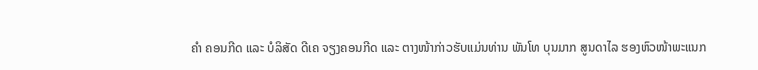ຄຳ ຄອນກີດ ແລະ ບໍລິສັດ ດີເຄ ຈຽງຄອນກີດ ແລະ ຕາງໜ້າກ່າວຮັບແມ່ນທ່ານ ພັນໂທ ບຸນມາກ ສູນດາໄລ ຮອງຫົວໜ້າພະແນກ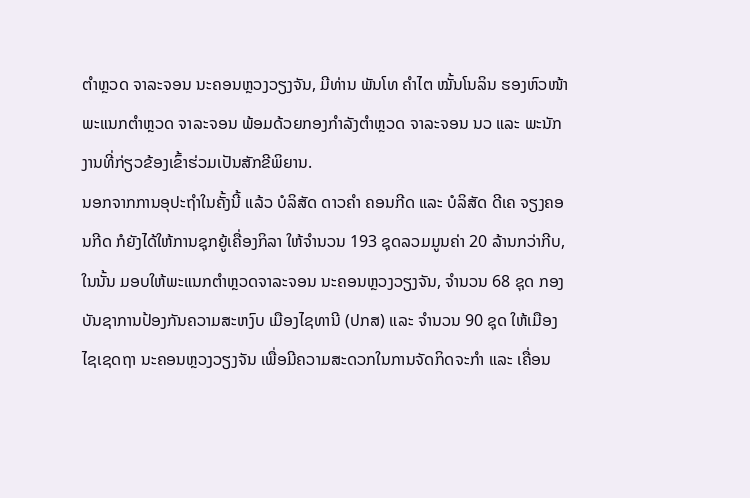ຕຳຫຼວດ ຈາລະຈອນ ນະຄອນຫຼວງວຽງຈັນ, ມີທ່ານ ພັນໂທ ຄຳໄຕ ໝັ້ນໂນລິນ ຮອງຫົວໜ້າພະແນກຕຳຫຼວດ ຈາລະຈອນ ພ້ອມດ້ວຍກອງກຳລັງຕຳຫຼວດ ຈາລະຈອນ ນວ ແລະ ພະນັກງານທີ່ກ່ຽວຂ້ອງເຂົ້າຮ່ວມເປັນສັກຂີພິຍານ.
ນອກຈາກການອຸປະຖຳໃນຄັ້ງນີ້ ແລ້ວ ບໍລິສັດ ດາວຄຳ ຄອນກີດ ແລະ ບໍລິສັດ ດີເຄ ຈຽງຄອນກີດ ກໍຍັງໄດ້ໃຫ້ການຊຸກຍູ້ເຄື່ອງກິລາ ໃຫ້ຈຳນວນ 193 ຊຸດລວມມູນຄ່າ 20 ລ້ານກວ່າກີບ, ໃນນັ້ນ ມອບໃຫ້ພະແນກຕຳຫຼວດຈາລະຈອນ ນະຄອນຫຼວງວຽງຈັນ, ຈຳນວນ 68 ຊຸດ ກອງບັນຊາການປ້ອງກັນຄວາມສະຫງົບ ເມືອງໄຊທານີ (ປກສ) ແລະ ຈຳນວນ 90 ຊຸດ ໃຫ້ເມືອງໄຊເຊດຖາ ນະຄອນຫຼວງວຽງຈັນ ເພື່ອມີຄວາມສະດວກໃນການຈັດກິດຈະກຳ ແລະ ເຄື່ອນ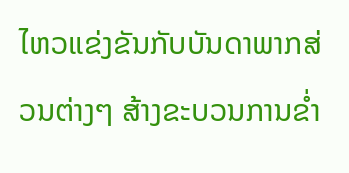ໄຫວແຂ່ງຂັນກັບບັນດາພາກສ່ວນຕ່າງໆ ສ້າງຂະບວນການຂໍ່າ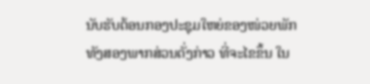ນັບຮັບຕ້ອນກອງປະຊຸມໃຫຍ່ຂອງໜ່ວຍພັກທັງສອງພາກສ່ວນດັ່ງກ່າວ ທີ່ຈະໄຂຂຶ້ນ ໃນ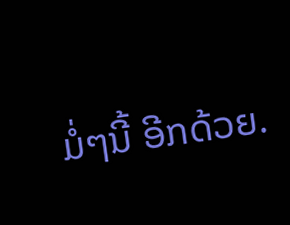ມໍ່ໆນີ້ ອີກດ້ວຍ.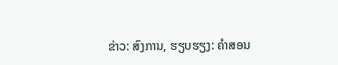ຂ່າວ: ສົງການ, ຮຽບຮຽງ: ຄໍາສອນ